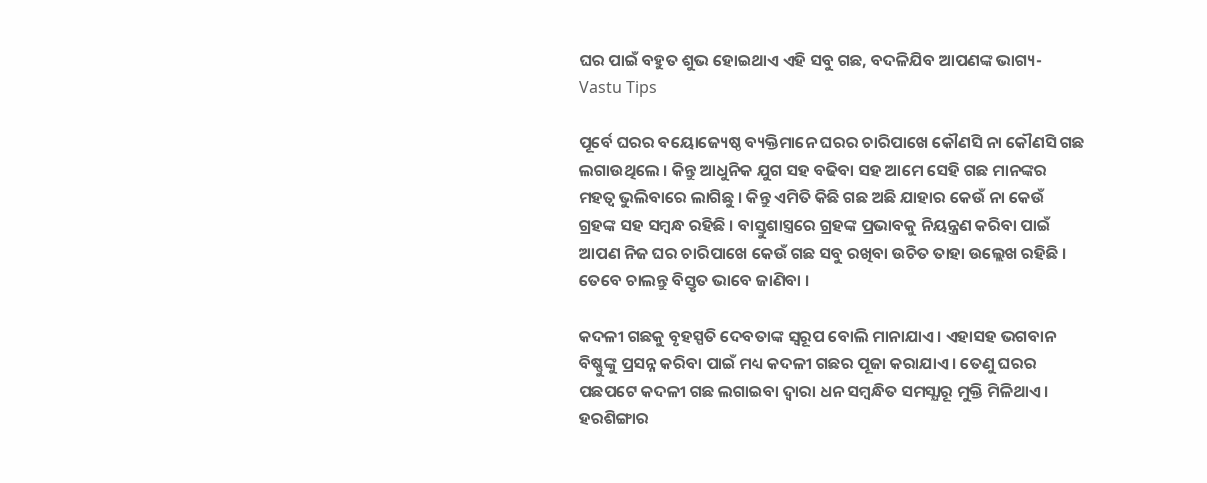ଘର ପାଇଁ ବହୁତ ଶୁଭ ହୋଇଥାଏ ଏହି ସବୁ ଗଛ, ବଦଳିଯିବ ଆପଣଙ୍କ ଭାଗ୍ୟ- Vastu Tips

ପୂର୍ବେ ଘରର ବୟୋଜ୍ୟେଷ୍ଠ ବ୍ୟକ୍ତିମାନେ ଘରର ଚାରିପାଖେ କୌଣସି ନା କୌଣସି ଗଛ ଲଗାଉଥିଲେ । କିନ୍ତୁ ଆଧୁନିକ ଯୁଗ ସହ ବଢିବା ସହ ଆମେ ସେହି ଗଛ ମାନଙ୍କର ମହତ୍ଵ ଭୁଲିବାରେ ଲାଗିଛୁ । କିନ୍ତୁ ଏମିତି କିଛି ଗଛ ଅଛି ଯାହାର କେଉଁ ନା କେଉଁ ଗ୍ରହଙ୍କ ସହ ସମ୍ବନ୍ଧ ରହିଛି । ବାସ୍ତୁଶାସ୍ତ୍ରରେ ଗ୍ରହଙ୍କ ପ୍ରଭାବକୁ ନିୟନ୍ତ୍ରଣ କରିବା ପାଇଁ ଆପଣ ନିଜ ଘର ଚାରିପାଖେ କେଉଁ ଗଛ ସବୁ ରଖିବା ଉଚିତ ତାହା ଉଲ୍ଲେଖ ରହିଛି । ତେବେ ଚାଲନ୍ତୁ ବିସ୍ତୃତ ଭାବେ ଜାଣିବା ।

କଦଳୀ ଗଛକୁ ବୃହସ୍ପତି ଦେବତାଙ୍କ ସ୍ଵରୂପ ବୋଲି ମାନାଯାଏ । ଏହାସହ ଭଗବାନ ବିଷ୍ଣୁଙ୍କୁ ପ୍ରସନ୍ନ କରିବା ପାଇଁ ମଧ୍ୟ କଦଳୀ ଗଛର ପୂଜା କରାଯାଏ । ତେଣୁ ଘରର ପଛପଟେ କଦଳୀ ଗଛ ଲଗାଇବା ଦ୍ଵାରା ଧନ ସମ୍ବନ୍ଧିତ ସମସ୍ଯାରୂ ମୁକ୍ତି ମିଳିଥାଏ । ହରଶିଙ୍ଗାର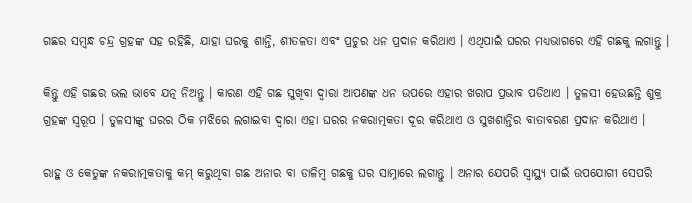ଗଛର ସମ୍ବନ୍ଧ ଚନ୍ଦ୍ର ଗ୍ରହଙ୍କ ସହ ରହିଛି, ଯାହା ଘରକୁ ଶାନ୍ତି, ଶୀତଳତା ଏବଂ ପ୍ରଚୁର ଧନ ପ୍ରଦାନ କରିଥାଏ । ଏଥିପାଇଁ ଘରର ମଧ୍ୟଭାଗରେ ଏହି ଗଛକୁ ଲଗାନ୍ତୁ ।

କିନ୍ତୁ ଏହି ଗଛର ଭଲ ଭାବେ ଯତ୍ନ ନିଅନ୍ତୁ । କାରଣ ଏହି ଗଛ ସୁଖିବା ଦ୍ଵାରା ଆପଣଙ୍କ ଧନ ଉପରେ ଏହାର ଖରାପ ପ୍ରଭାବ ପଡିଥାଏ । ତୁଳସୀ ହେଉଛନ୍ତି ଶୁକ୍ର ଗ୍ରହଙ୍କ ସ୍ୱରୂପ । ତୁଳସୀଙ୍କୁ ଘରର ଠିକ ମଝିରେ ଲଗାଇବା ଦ୍ଵାରା ଏହା ଘରର ନକରାତ୍ମକତା ଦୂର କରିଥାଏ ଓ ସୁଖଶାନ୍ତିର ବାତାବରଣ ପ୍ରଦାନ କରିଥାଏ ।

ରାହୁ ଓ କେତୁଙ୍କ ନକରାତ୍ମକତାକୁ କମ୍ କରୁଥିବା ଗଛ ଅନାର ବା ଡାଳିମ୍ବ ଗଛକୁ ଘର ସାମ୍ନାରେ ଲଗାନ୍ତୁ । ଅନାର ଯେପରି ସ୍ୱାସ୍ଥ୍ୟ ପାଇଁ ଉପଯୋଗୀ ସେପରି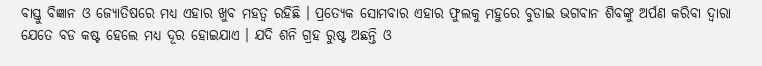ବାସ୍ତୁ ବିଜ୍ଞାନ ଓ ଜ୍ଯୋତିଷରେ ମଧ୍ୟ ଏହାର ଖୁବ ମହତ୍ଵ ରହିଛି । ପ୍ରତ୍ଯେକ ସୋମବାର ଏହାର ଫୁଲକୁ ମହୁରେ ବୁଡାଇ ଭଗବାନ ଶିବଙ୍କୁ ଅର୍ପଣ କରିବା ଦ୍ଵାରା ଯେତେ ବଡ କଷ୍ଟ ହେଲେ ମଧ୍ୟ ଦୂର ହୋଇଯାଏ । ଯଦି ଶନି ଗ୍ରହ ରୁଷ୍ଟ ଅଛନ୍ତି ଓ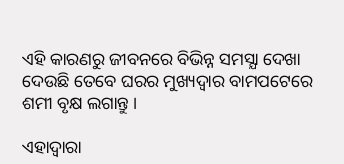ଏହି କାରଣରୁ ଜୀବନରେ ବିଭିନ୍ନ ସମସ୍ଯା ଦେଖା ଦେଉଛି ତେବେ ଘରର ମୁଖ୍ୟଦ୍ଵାର ବାମପଟେରେ ଶମୀ ବୃକ୍ଷ ଲଗାନ୍ତୁ ।

ଏହାଦ୍ବାରା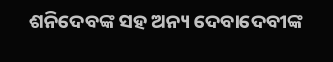ଶନିଦେବଙ୍କ ସହ ଅନ୍ୟ ଦେବାଦେବୀଙ୍କ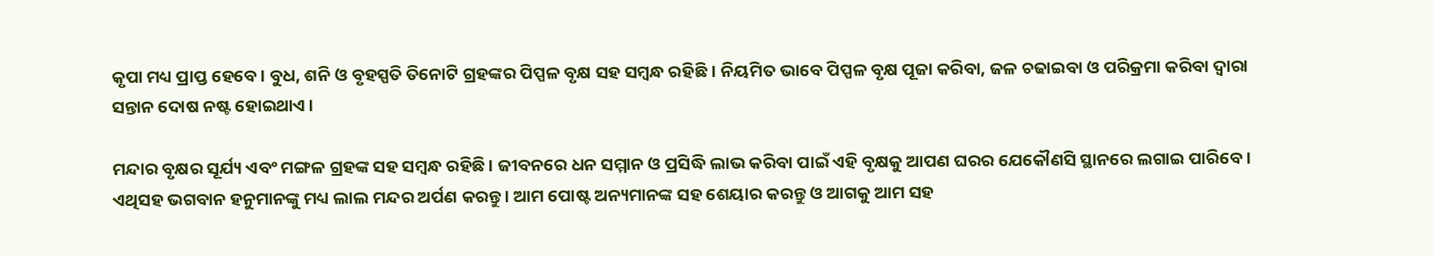କୃପା ମଧ୍ୟ ପ୍ରାପ୍ତ ହେବେ । ବୁଧ, ଶନି ଓ ବୃହସ୍ପତି ତିନୋଟି ଗ୍ରହଙ୍କର ପିପ୍ପଳ ବୃକ୍ଷ ସହ ସମ୍ବନ୍ଧ ରହିଛି । ନିୟମିତ ଭାବେ ପିପ୍ପଳ ବୃକ୍ଷ ପୂଜା କରିବା, ଜଳ ଚଢାଇବା ଓ ପରିକ୍ରମା କରିବା ଦ୍ଵାରା ସନ୍ତାନ ଦୋଷ ନଷ୍ଟ ହୋଇଥାଏ ।

ମନ୍ଦାର ବୃକ୍ଷର ସୂର୍ଯ୍ୟ ଏବଂ ମଙ୍ଗଳ ଗ୍ରହଙ୍କ ସହ ସମ୍ବନ୍ଧ ରହିଛି । ଜୀବନରେ ଧନ ସମ୍ମାନ ଓ ପ୍ରସିଦ୍ଧି ଲାଭ କରିବା ପାଇଁ ଏହି ବୃକ୍ଷକୁ ଆପଣ ଘରର ଯେକୌଣସି ସ୍ଥାନରେ ଲଗାଇ ପାରିବେ । ଏଥିସହ ଭଗବାନ ହନୁମାନଙ୍କୁ ମଧ୍ୟ ଲାଲ ମନ୍ଦର ଅର୍ପଣ କରନ୍ତୁ । ଆମ ପୋଷ୍ଟ ଅନ୍ୟମାନଙ୍କ ସହ ଶେୟାର କରନ୍ତୁ ଓ ଆଗକୁ ଆମ ସହ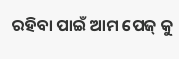ରହିବା ପାଇଁ ଆମ ପେଜ୍ କୁ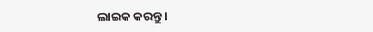ଲାଇକ କରନ୍ତୁ ।